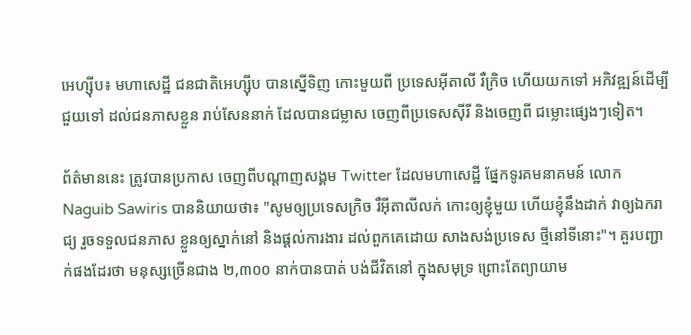អេហ្ស៊ីប៖ មហាសេដ្ឋី ជនជាតិអេហ្ស៊ីប បានស្នើទិញ កោះមួយពី ប្រទេសអ៊ីតាលី រឺក្រិច ហើយយកទៅ អភិវឌ្ឍន៍ដើម្បីជួយទៅ ដល់ជនភាសខ្លួន រាប់សែននាក់ ដែលបានជម្លាស ចេញពីប្រទេសស៊ីរី និងចេញពី ជម្លោះផ្សេងៗទៀត។

ព័ត៌មាននេះ ត្រូវបានប្រកាស ចេញពីបណ្តាញសង្គម Twitter ដែលមហាសេដ្ឋី ផ្នែកទូរគមនាគមន៍ លោក  Naguib Sawiris បាននិយាយថា៖ "សូមឲ្យប្រទេសក្រិច រឺអ៊ីតាលីលក់ កោះឲ្យខ្ញុំមួយ ហើយខ្ញុំនឹងដាក់ វាឲ្យឯករាជ្យ រួចទទួលជនភាស ខ្លួនឲ្យស្នាក់នៅ និងផ្តល់ការងារ ដល់ពួកគេដោយ សាងសង់ប្រទេស ថ្មីនៅទីនោះ"។ គួរបញ្ជាក់ផងដែរថា មនុស្សច្រើនជាង ២,៣០០ នាក់បានបាត់ បង់ជីវិតនៅ ក្នុងសមុទ្រ ព្រោះតែព្យាយាម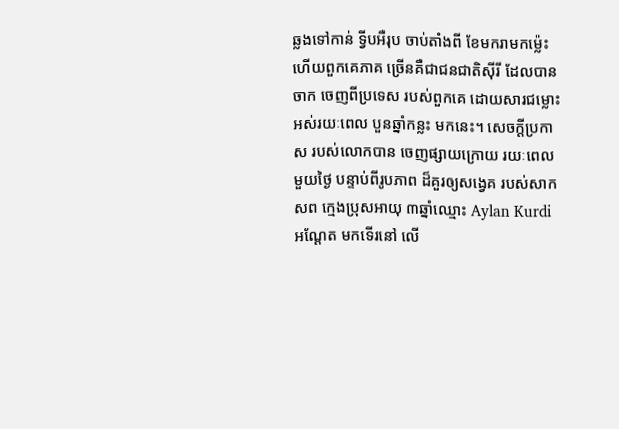ឆ្លងទៅកាន់ ទ្វីបអឺរុប ចាប់តាំងពី ខែមករាមកម្ល៉េះ ហើយពួកគេភាគ ច្រើនគឺជាជនជាតិស៊ីរី ដែលបានចាក ចេញពីប្រទេស របស់ពួកគេ ដោយសារជម្លោះ អស់រយៈពេល បួនឆ្នាំកន្លះ មកនេះ។ សេចក្តីប្រកាស របស់លោកបាន ចេញផ្សាយក្រោយ រយៈពេលមួយថ្ងៃ បន្ទាប់ពីរូបភាព ដ៏គួរឲ្យសង្វេគ របស់សាកសព ក្មេងប្រុសអាយុ ៣ឆ្នាំឈ្មោះ Aylan Kurdi អណ្តែត មកទើរនៅ លើ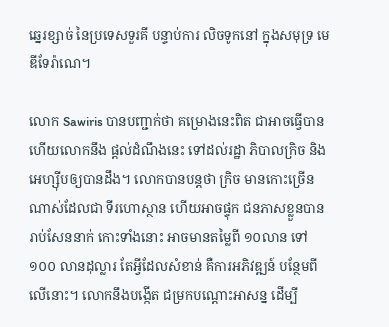ឆ្នេរខ្សាច់ នៃប្រទេសទួរគី បន្ទាប់ការ លិចទូកនៅ ក្នុងសមុទ្រ មេឌីទែរ៉ាណេ។

លោក Sawiris បានបញ្ជាក់ថា គម្រោងនេះពិត ជាអាចធ្វើបាន ហើយលោកនឹង ផ្តល់ដំណឹងនេះ ទៅដល់រដ្ឋា ភិបាលក្រិច និងអេហ្ស៊ីបឲ្យបានដឹង។ លោកបានបន្តថា ក្រិច មានកោះច្រើន ណាស់ដែលជា ទីរហោស្ថាន ហើយអាចផ្ទុក ជនភាសខ្លួនបាន រាប់សែននាក់ កោះទាំងនោះ អាចមានតម្លៃពី ១០លាន ទៅ ១០០ លានដុល្លារ តែអ្វីដែលសំខាន់ គឺការអភិវឌ្ឍន៍ បន្ថែមពីលើនោះ។ លោកនឹងបង្កើត ជម្រកបណ្តោះអាសន្ន ដើម្បី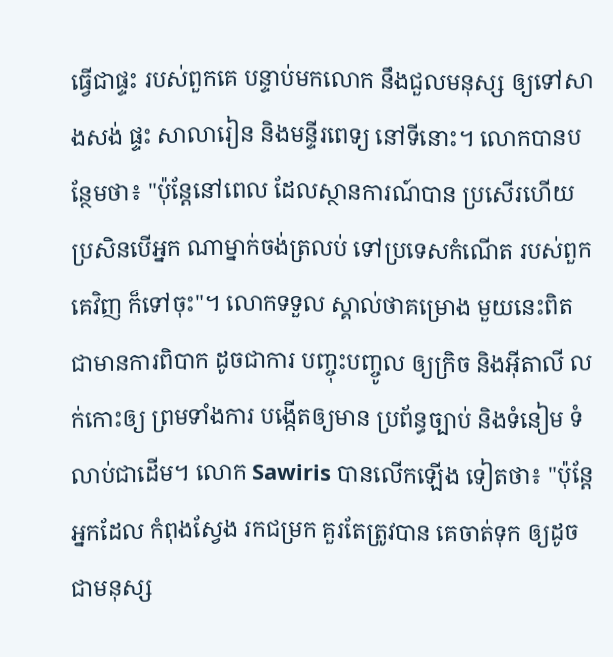ធ្វើជាផ្ទះ របស់ពួកគេ បន្ទាប់មកលោក នឹងជួលមនុស្ស ឲ្យទៅសាងសង់ ផ្ទះ សាលារៀន និងមន្ទីរពេទ្យ នៅទីនោះ។ លោកបានបន្ថែមថា៖ "ប៉ុន្តែនៅពេល ដែលស្ថានការណ៍បាន ប្រសើរហើយ ប្រសិនបើអ្នក ណាម្នាក់ចង់ត្រលប់ ទៅប្រទេសកំណើត របស់ពួកគេវិញ ក៏ទៅចុះ"។ លោកទទួល ស្គាល់ថាគម្រោង មួយនេះពិត ជាមានការពិបាក ដូចជាការ បញ្ចុះបញ្ចូល ឲ្យក្រិច និងអ៊ីតាលី លក់កោះឲ្យ ព្រមទាំងការ បង្កើតឲ្យមាន ប្រព័ន្ធច្បាប់ និងទំនៀម ទំលាប់ជាដើម។ លោក Sawiris បានលើកឡើង ទៀតថា៖ "ប៉ុន្តែអ្នកដែល កំពុងស្វែង រកជម្រក គួរតែត្រូវបាន គេចាត់ទុក ឲ្យដូចជាមនុស្ស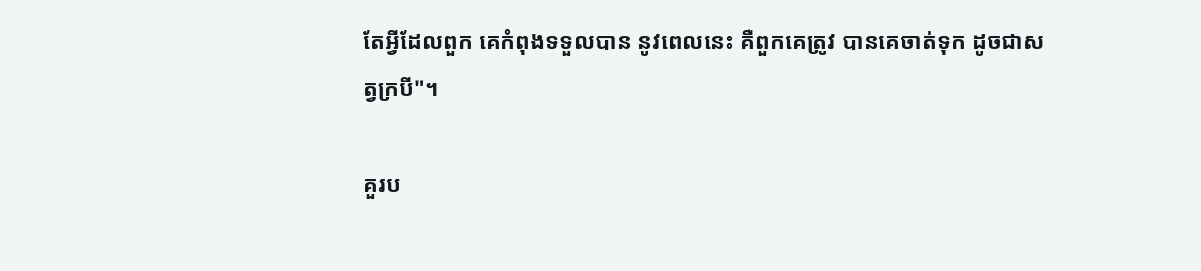តែអ្វីដែលពួក គេកំពុងទទួលបាន នូវពេលនេះ គឺពួកគេត្រូវ បានគេចាត់ទុក ដូចជាសត្វក្របី"។

គួរប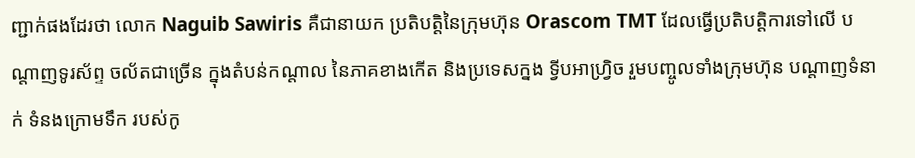ញ្ជាក់ផងដែរថា លោក Naguib Sawiris គឺជានាយក ប្រតិបត្តិនៃក្រុមហ៊ុន Orascom TMT ដែលធ្វើប្រតិបត្តិការទៅលើ បណ្តាញទូរស័ព្ទ ចល័តជាច្រើន ក្នុងតំបន់កណ្តាល នៃភាគខាងកើត និងប្រទេសក្នង ទ្វីបអាហ្វ្រិច រួមបញ្ចូលទាំងក្រុមហ៊ុន បណ្តាញទំនាក់ ទំនងក្រោមទឹក របស់កូ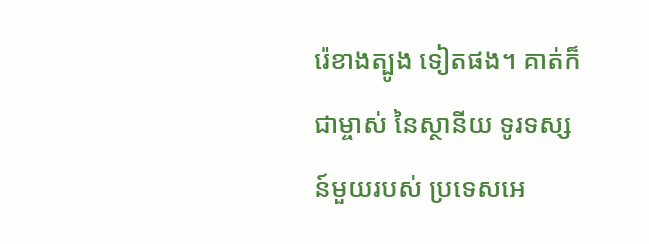រ៉េខាងត្បូង ទៀតផង។ គាត់ក៏ជាម្ចាស់ នៃស្ថានីយ ទូរទស្សន៍មួយរបស់ ប្រទេសអេ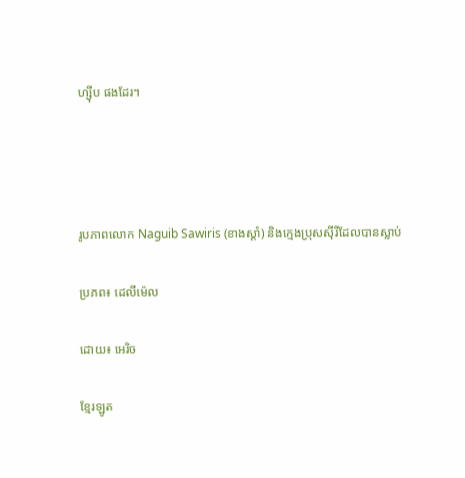ហ្ស៊ីប ផងដែរ។




រូបភាពលោក Naguib Sawiris (ខាងស្តាំ) និងក្មេងប្រុសស៊ីរីដែលបានស្លាប់

ប្រភព៖ ដេលីម៉េល

ដោយ៖ អេរិច

ខ្មែរឡូត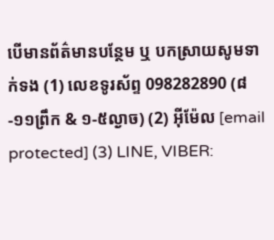បើមានព័ត៌មានបន្ថែម ឬ បកស្រាយសូមទាក់ទង (1) លេខទូរស័ព្ទ 098282890 (៨-១១ព្រឹក & ១-៥ល្ងាច) (2) អ៊ីម៉ែល [email protected] (3) LINE, VIBER: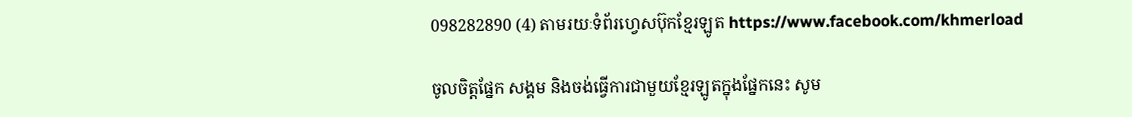098282890 (4) តាមរយៈទំព័រហ្វេសប៊ុកខ្មែរឡូត https://www.facebook.com/khmerload

ចូលចិត្តផ្នែក សង្គម និងចង់ធ្វើការជាមួយខ្មែរឡូតក្នុងផ្នែកនេះ សូម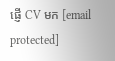ផ្ញើ CV មក [email protected]